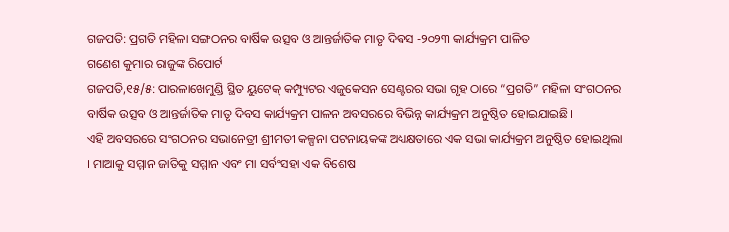ଗଜପତି: ପ୍ରଗତି ମହିଳା ସଙ୍ଗଠନର ବାର୍ଷିକ ଉତ୍ସବ ଓ ଆନ୍ତର୍ଜାତିକ ମାତୃ ଦିଵସ -୨୦୨୩ କାର୍ଯ୍ୟକ୍ରମ ପାଳିତ
ଗଣେଶ କୁମାର ରାଜୁଙ୍କ ରିପୋର୍ଟ
ଗଜପତି,୧୫/୫: ପାରଳାଖେମୁଣ୍ଡି ସ୍ଥିତ ୟୁଟେକ୍ କମ୍ପ୍ୟୁଟର ଏଜୁକେସନ ସେଣ୍ଟରର ସଭା ଗୃହ ଠାରେ “ପ୍ରଗତି” ମହିଳା ସଂଗଠନର ବାର୍ଷିକ ଉତ୍ସବ ଓ ଆନ୍ତର୍ଜାତିକ ମାତୃ ଦିବସ କାର୍ଯ୍ୟକ୍ରମ ପାଳନ ଅବସରରେ ବିଭିନ୍ନ କାର୍ଯ୍ୟକ୍ରମ ଅନୁଷ୍ଠିତ ହୋଇଯାଇଛି।
ଏହି ଅବସରରେ ସଂଗଠନର ସଭାନେତ୍ରୀ ଶ୍ରୀମତୀ କଳ୍ପନା ପଟନାୟକଙ୍କ ଅଧ୍ୟକ୍ଷତାରେ ଏକ ସଭା କାର୍ଯ୍ୟକ୍ରମ ଅନୁଷ୍ଠିତ ହୋଇଥିଲା । ମାଆକୁ ସମ୍ମାନ ଜାତିକୁ ସମ୍ମାନ ଏବଂ ମା ସର୍ବଂସହା ଏକ ବିଶେଷ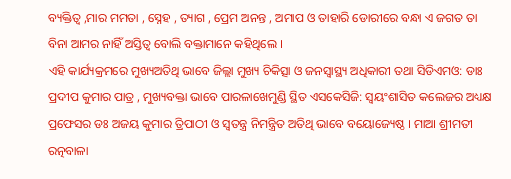ବ୍ୟକ୍ତିତ୍ଵ ,ମାର ମମତା , ସ୍ନେହ , ତ୍ୟାଗ , ପ୍ରେମ ଅନନ୍ତ , ଅମାପ ଓ ତାହାରି ଡୋରୀରେ ବନ୍ଧା ଏ ଜଗତ ତା ବିନା ଆମର ନାହିଁ ଅସ୍ତିତ୍ବ ବୋଲି ବକ୍ତାମାନେ କହିଥିଲେ ।
ଏହି କାର୍ଯ୍ୟକ୍ରମରେ ମୁଖ୍ୟଅତିଥି ଭାବେ ଜିଲ୍ଲା ମୁଖ୍ୟ ଚିକିତ୍ସା ଓ ଜନସ୍ୱାସ୍ଥ୍ୟ ଅଧିକାରୀ ତଥା ସିଡିଏମଓ: ଡାଃ ପ୍ରଦୀପ କୁମାର ପାତ୍ର , ମୁଖ୍ୟବକ୍ତା ଭାବେ ପାରଳାଖେମୁଣ୍ଡି ସ୍ଥିତ ଏସକେସିଜି: ସ୍ଵୟଂଶାସିତ କଲେଜର ଅଧ୍ୟକ୍ଷ ପ୍ରଫେସର ଡଃ ଅଜୟ କୁମାର ତ୍ରିପାଠୀ ଓ ସ୍ଵତନ୍ତ୍ର ନିମନ୍ତ୍ରିତ ଅତିଥି ଭାବେ ବୟୋଜ୍ୟେଷ୍ଠ । ମାଆ ଶ୍ରୀମତୀ ରତ୍ନବାଳା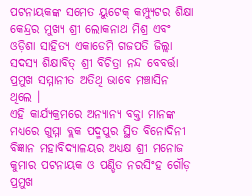ପଟନାୟକଙ୍କ ସମେତ ୟୁଟେକ୍ କମ୍ପ୍ୟୁଟର ଶିକ୍ଷା କେନ୍ଦ୍ରର ମୁଖ୍ୟ ଶ୍ରୀ ଲୋକନାଥ ମିଶ୍ର ଏବଂ ଓଡ଼ିଶା ସାହିତ୍ୟ ଏକାଡେମି ଗଜପତି ଜିଲ୍ଲା ସଦସ୍ୟ ଶିକ୍ଷାବିତ୍ ଶ୍ରୀ ବିଚିତ୍ରା ନନ୍ଦ ବେବର୍ତ୍ତା ପ୍ରମୁଖ ସମ୍ମାନୀତ ଅତିଥି ଭାବେ ମଞ୍ଚାସିନ ଥିଲେ ।
ଏହି କାର୍ଯ୍ୟକ୍ରମରେ ଅନ୍ୟାନ୍ୟ ବକ୍ତା ମାନଙ୍କ ମଧ୍ୟରେ ଗୁମ୍ମା ବ୍ଲକ ପଦ୍ମପୁର ସ୍ଥିତ ବିନୋଦିନୀ ବିଜ୍ଞାନ ମହାବିଦ୍ୟାଳୟର ଅଧ୍ୟକ୍ଷ ଶ୍ରୀ ମନୋଜ କୁମାର ପଟନାୟକ ଓ ପଣ୍ଡିତ ନରସିଂହ ଗୌଡ଼ ପ୍ରମୁଖ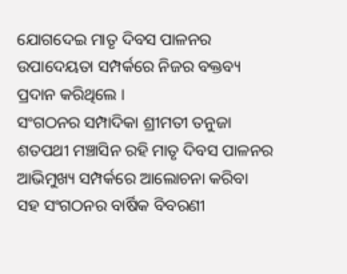ଯୋଗଦେଇ ମାତୃ ଦିବସ ପାଳନର ଉପାଦେୟତା ସମ୍ପର୍କରେ ନିଜର ବକ୍ତବ୍ୟ ପ୍ରଦାନ କରିଥିଲେ ।
ସଂଗଠନର ସମ୍ପାଦିକା ଶ୍ରୀମତୀ ତନୁଜା ଶତପଥୀ ମଞ୍ଚାସିନ ରହି ମାତୃ ଦିବସ ପାଳନର ଆଭିମୁଖ୍ୟ ସମ୍ପର୍କରେ ଆଲୋଚନା କରିବା ସହ ସଂଗଠନର ବାର୍ଷିକ ବିବରଣୀ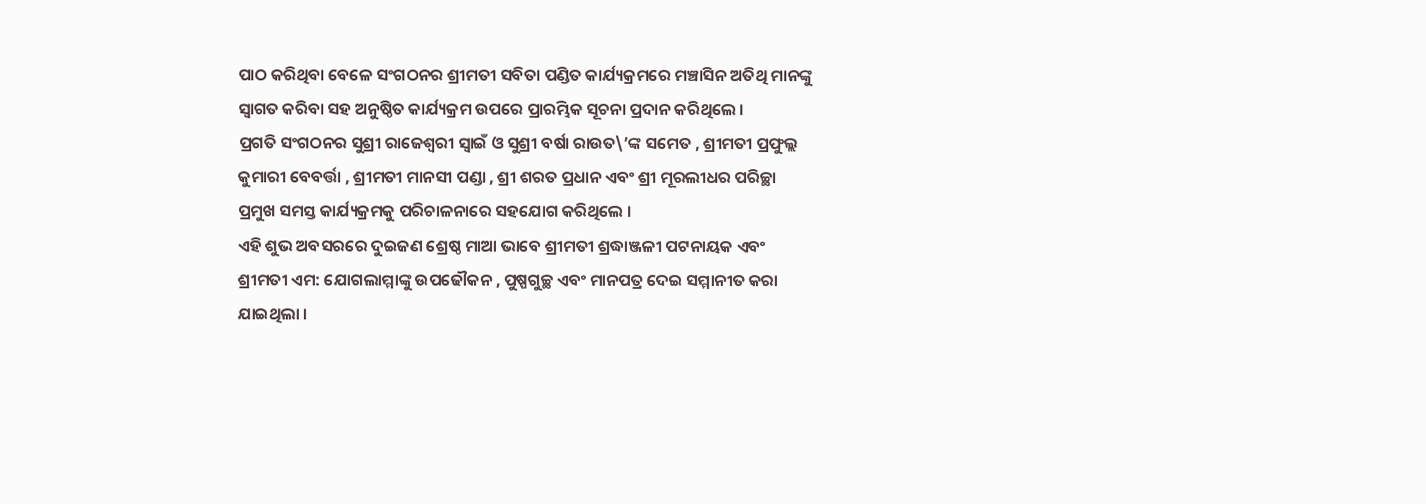ପାଠ କରିଥିବା ବେଳେ ସଂଗଠନର ଶ୍ରୀମତୀ ସବିତା ପଣ୍ଡିତ କାର୍ଯ୍ୟକ୍ରମରେ ମଞ୍ଚାସିନ ଅତିଥି ମାନଙ୍କୁ ସ୍ଵାଗତ କରିବା ସହ ଅନୁଷ୍ଠିତ କାର୍ଯ୍ୟକ୍ରମ ଉପରେ ପ୍ରାରମ୍ଭିକ ସୂଚନା ପ୍ରଦାନ କରିଥିଲେ ।
ପ୍ରଗତି ସଂଗଠନର ସୁଶ୍ରୀ ରାଜେଶ୍ୱରୀ ସ୍ୱାଇଁ ଓ ସୁଶ୍ରୀ ବର୍ଷା ରାଉତ\’ଙ୍କ ସମେତ , ଶ୍ରୀମତୀ ପ୍ରଫୁଲ୍ଲ କୁମାରୀ ବେବର୍ତ୍ତା , ଶ୍ରୀମତୀ ମାନସୀ ପଣ୍ଡା , ଶ୍ରୀ ଶରତ ପ୍ରଧାନ ଏବଂ ଶ୍ରୀ ମୂରଲୀଧର ପରିଚ୍ଛା ପ୍ରମୁଖ ସମସ୍ତ କାର୍ଯ୍ୟକ୍ରମକୁ ପରିଚାଳନାରେ ସହଯୋଗ କରିଥିଲେ ।
ଏହି ଶୁଭ ଅବସରରେ ଦୁଇଜଣ ଶ୍ରେଷ୍ଠ ମାଆ ଭାବେ ଶ୍ରୀମତୀ ଶ୍ରଦ୍ଧାଞ୍ଜଳୀ ପଟନାୟକ ଏବଂ ଶ୍ରୀମତୀ ଏମ: ଯୋଗଲାମ୍ମାଙ୍କୁ ଉପଢୌକନ , ପୁଷ୍ପଗୁଚ୍ଛ ଏବଂ ମାନପତ୍ର ଦେଇ ସମ୍ମାନୀତ କରା ଯାଇଥିଲା ।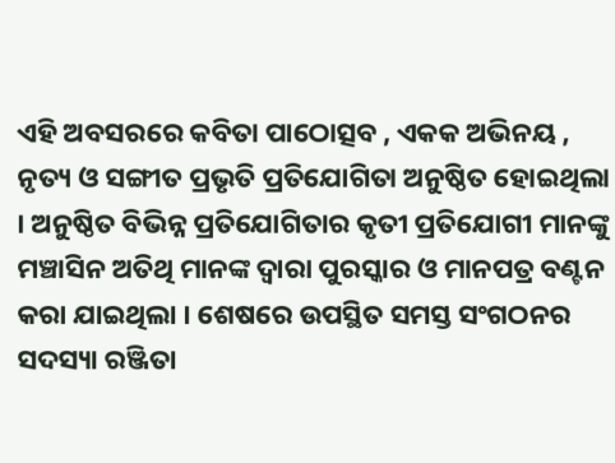ଏହି ଅବସରରେ କବିତା ପାଠୋତ୍ସବ , ଏକକ ଅଭିନୟ , ନୃତ୍ୟ ଓ ସଙ୍ଗୀତ ପ୍ରଭୃତି ପ୍ରତିଯୋଗିତା ଅନୁଷ୍ଠିତ ହୋଇଥିଲା । ଅନୁଷ୍ଠିତ ବିଭିନ୍ନ ପ୍ରତିଯୋଗିତାର କୃତୀ ପ୍ରତିଯୋଗୀ ମାନଙ୍କୁ ମଞ୍ଚାସିନ ଅତିଥି ମାନଙ୍କ ଦ୍ଵାରା ପୁରସ୍କାର ଓ ମାନପତ୍ର ବଣ୍ଟନ କରା ଯାଇଥିଲା । ଶେଷରେ ଉପସ୍ଥିତ ସମସ୍ତ ସଂଗଠନର ସଦସ୍ୟା ରଞ୍ଜିତା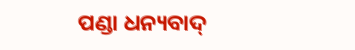ପଣ୍ଡା ଧନ୍ୟବାଦ୍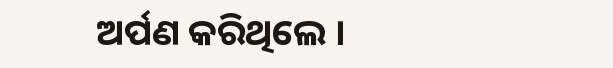ଅର୍ପଣ କରିଥିଲେ ।